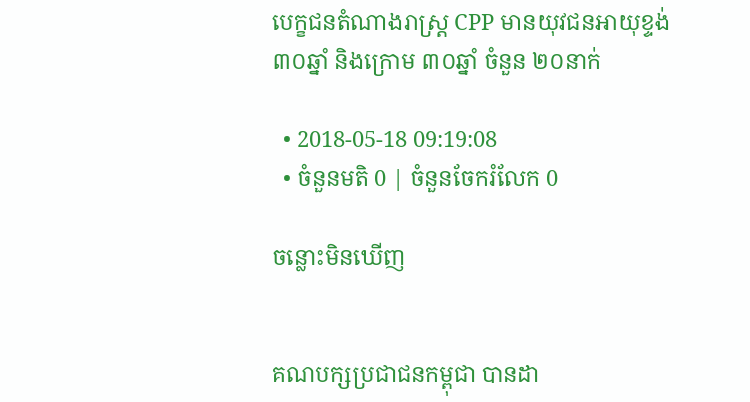បេក្ខជនតំណាងរាស្រ្ដ CPP មានយុវជនអាយុខ្ទង់ ៣០ឆ្នាំ និងក្រោម ៣០ឆ្នាំ ចំនួន ២០នាក់

  • 2018-05-18 09:19:08
  • ចំនួនមតិ 0 | ចំនួនចែករំលែក 0

ចន្លោះមិនឃើញ


គណបក្សប្រជាជនកម្ពុជា បានដា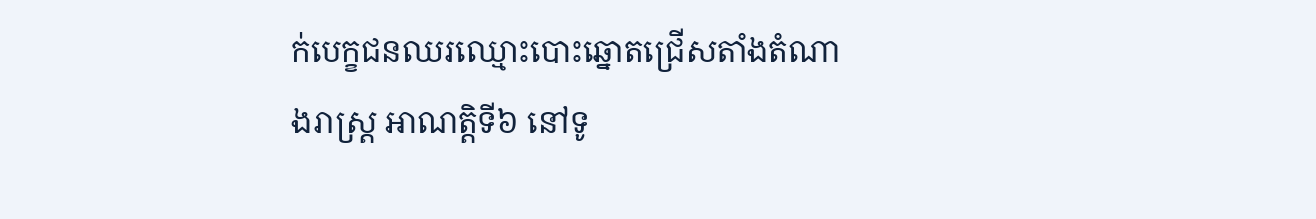ក់បេក្ខជនឈរឈ្មោះបោះឆ្នោតជ្រើសតាំងតំណាងរាស្រ្ដ អាណត្តិទី៦ នៅទូ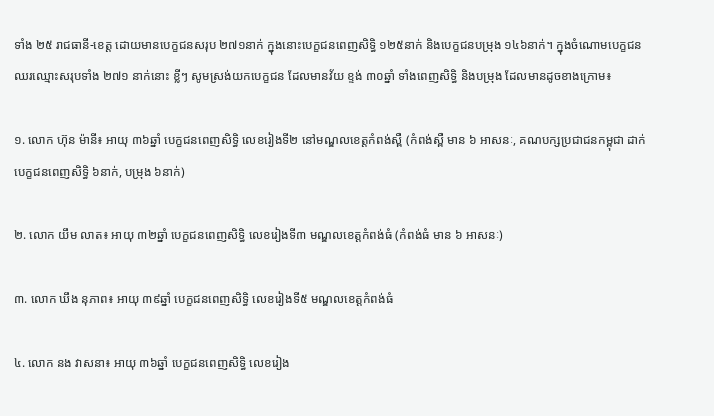ទាំង ២៥ រាជធានី-ខេត្ត ដោយមានបេក្ខជនសរុប ២៧១នាក់ ក្នុងនោះបេក្ខជនពេញសិទ្ធិ ១២៥នាក់ និងបេក្ខជនបម្រុង ១៤៦នាក់។ ក្នុងចំណោមបេក្ខជនឈរឈ្មោះសរុបទាំង ២៧១ នាក់នោះ ខ្លីៗ សូមស្រង់យកបេក្ខជន ដែលមានវ័យ ខ្ទង់ ៣០ឆ្នាំ ទាំងពេញសិទ្ធិ និងបម្រុង ដែលមានដូចខាងក្រោម៖

១. លោក ហ៊ុន ម៉ានី៖ អាយុ ៣៦ឆ្នាំ បេក្ខជនពេញសិទ្ធិ លេខរៀងទី២ នៅមណ្ឌលខេត្តកំពង់ស្ពឺ (កំពង់ស្ពឺ មាន ៦ អាសនៈ, គណបក្សប្រជាជនកម្ពុជា ដាក់បេក្ខជនពេញសិទ្ធិ ៦នាក់, បម្រុង ៦នាក់)

២. លោក យឹម លាត៖ អាយុ ៣២ឆ្នាំ បេក្ខជនពេញសិទ្ធិ លេខរៀងទី៣ មណ្ឌលខេត្តកំពង់ធំ (កំពង់ធំ មាន ៦ អាសនៈ)

៣. លោក ឃឹង នុភាព៖ អាយុ ៣៩ឆ្នាំ បេក្ខជនពេញសិទ្ធិ លេខរៀងទី៥ មណ្ឌលខេត្តកំពង់ធំ

៤. លោក នង វាសនា៖ អាយុ ៣៦ឆ្នាំ បេក្ខជនពេញសិទ្ធិ លេខរៀង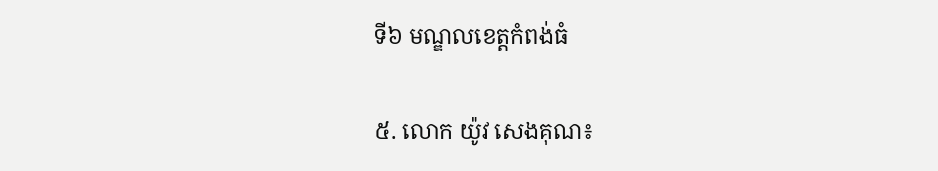ទី៦ មណ្ឌលខេត្តកំពង់ធំ

៥. លោក យ៉ូវ សេងគុណ៖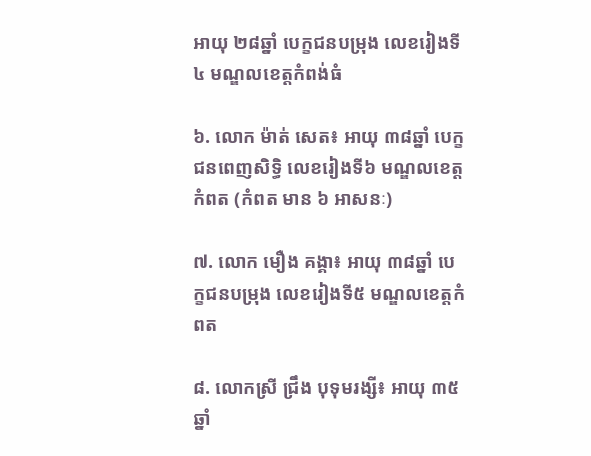អាយុ ២៨ឆ្នាំ បេក្ខជនបម្រុង លេខរៀងទី៤ មណ្ឌលខេត្តកំពង់ធំ

៦. លោក ម៉ាត់ សេត៖ អាយុ ៣៨ឆ្នាំ បេក្ខជនពេញសិទ្ធិ លេខរៀងទី៦ មណ្ឌលខេត្តកំពត (កំពត មាន ៦ អាសនៈ)

៧. លោក មឿង គង្គា៖ អាយុ ៣៨ឆ្នាំ បេក្ខជនបម្រុង លេខរៀងទី៥ មណ្ឌលខេត្តកំពត

៨. លោកស្រី ជ្រឹង បុទុមរង្សី៖ អាយុ ៣៥ឆ្នាំ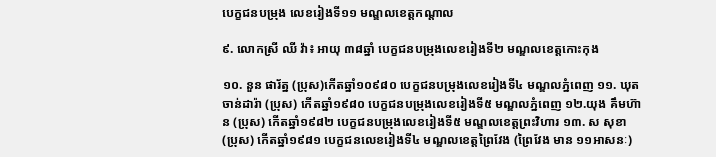បេក្ខជនបម្រុង លេខរៀងទី១១ មណ្ឌលខេត្តកណ្ដាល

៩. លោកស្រី ឈី វ៉ា៖ អាយុ ៣៨ឆ្នាំ បេក្ខជនបម្រុងលេខរៀងទី២ មណ្ឌលខេត្តកោះកុង

១០. នួន ផារ័ត្ន (ប្រុស)កើតឆ្នាំ១០៩៨០ បេក្ខជនបម្រុងលេខរៀងទី៤ មណ្ឌលភ្នំពេញ ១១. ឃុត ចាន់ដារ៉ា (ប្រុស) កើតឆ្នាំ១៩៨០ បេក្ខជនបម្រុងលេខរៀងទី៥ មណ្ឌលភ្នំពេញ ១២.យុង គឹមហ៊ាន (ប្រុស) កើតឆ្នាំ១៩៨២ បេក្ខជនបម្រុងលេខរៀងទី៥ មណ្ឌលខេត្តព្រះវិហារ ១៣. ស សុខា (ប្រុស) កើតឆ្នាំ១៩៨១ បេក្ខជនលេខរៀងទី៤ មណ្ឌលខេត្តព្រៃវែង (ព្រៃវែង មាន ១១អាសនៈ)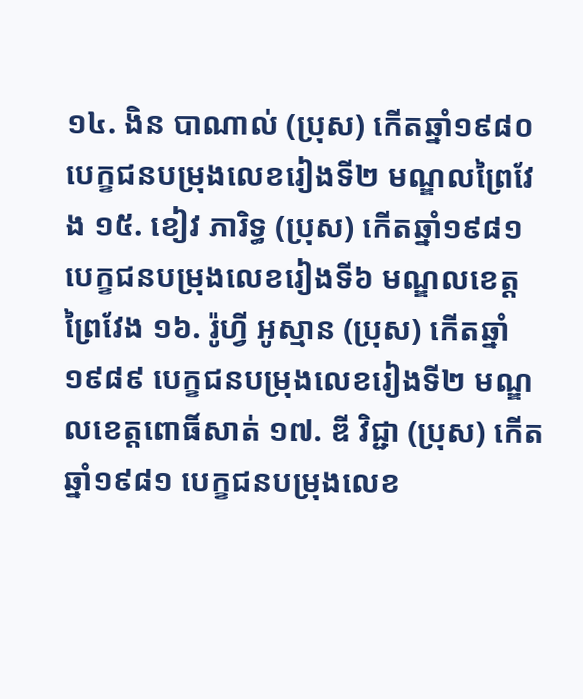១៤. ងិន បាណាល់ (ប្រុស) កើតឆ្នាំ១៩៨០ បេក្ខជនបម្រុងលេខរៀងទី២ មណ្ឌលព្រៃវែង ១៥. ខៀវ ភារិទ្ធ (ប្រុស) កើតឆ្នាំ១៩៨១ បេក្ខជនបម្រុងលេខរៀងទី៦ មណ្ឌលខេត្តព្រៃវែង ១៦. រ៉ូហ្វី អូស្មាន (ប្រុស) កើតឆ្នាំ ១៩៨៩ បេក្ខជនបម្រុងលេខរៀងទី២ មណ្ឌលខេត្តពោធិ៍សាត់ ១៧. ឌី វិជ្ជា (ប្រុស) កើតឆ្នាំ១៩៨១ បេក្ខជនបម្រុងលេខ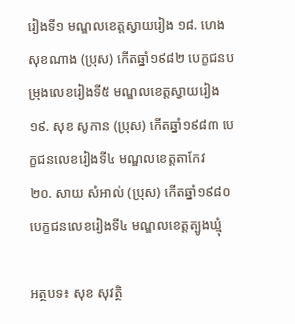រៀងទី១ មណ្ឌលខេត្តស្វាយរៀង ១៨. ហេង សុខណាង (ប្រុស) កើតឆ្នាំ១៩៨២ បេក្ខជនបម្រុងលេខរៀងទី៥ មណ្ឌលខេត្តស្វាយរៀង ១៩. សុខ សូកាន (ប្រុស) កើតឆ្នាំ១៩៨៣ បេក្ខជនលេខរៀងទី៤ មណ្ឌលខេត្តតាកែវ
២០. សាយ សំអាល់ (ប្រុស) កើតឆ្នាំ១៩៨០ បេក្ខជនលេខរៀងទី៤ មណ្ឌលខេត្តត្បូងឃ្មុំ

អត្ថបទ៖ សុខ សុវត្ថិ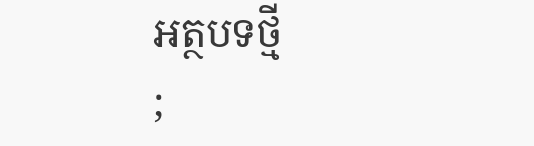អត្ថបទថ្មី
;